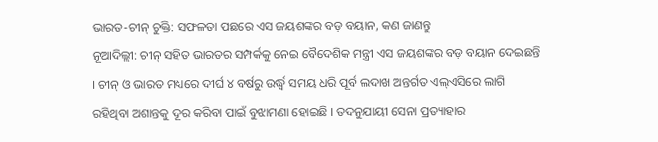ଭାରତ-ଚୀନ୍ ଚୁକ୍ତି: ସଫଳତା ପଛରେ ଏସ ଜୟଶଙ୍କର ବଡ଼ ବୟାନ, କଣ ଜାଣନ୍ତୁ
ନୂଆଦିଲ୍ଲୀ: ଚୀନ୍ ସହିତ ଭାରତର ସମ୍ପର୍କକୁ ନେଇ ବୈଦେଶିକ ମନ୍ତ୍ରୀ ଏସ ଜୟଶଙ୍କର ବଡ଼ ବୟାନ ଦେଇଛନ୍ତି । ଚୀନ୍ ଓ ଭାରତ ମଧ୍ୟରେ ଦୀର୍ଘ ୪ ବର୍ଷରୁ ଉର୍ଦ୍ଧ୍ୱ ସମୟ ଧରି ପୂର୍ବ ଲଦାଖ ଅନ୍ତର୍ଗତ ଏଲ୍ଏସିରେ ଲାଗି ରହିଥିବା ଅଶାନ୍ତକୁ ଦୂର କରିବା ପାଇଁ ବୁଝାମଣା ହୋଇଛି । ତଦନୁଯାୟୀ ସେନା ପ୍ରତ୍ୟାହାର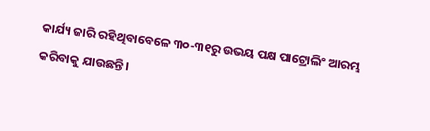କାର୍ଯ୍ୟ ଜାରି ରହିଥିବାବେଳେ ୩୦-୩୧ରୁ ଉଭୟ ପକ୍ଷ ପାଟ୍ରୋଲିଂ ଆରମ୍ଭ କରିବାକୁ ଯାଉଛନ୍ତି ।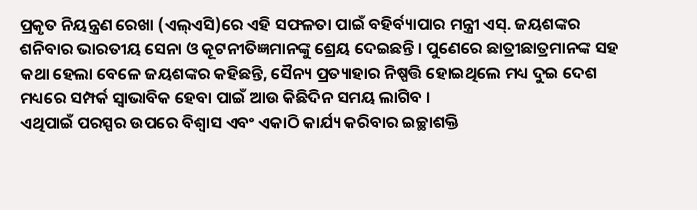ପ୍ରକୃତ ନିୟନ୍ତ୍ରଣ ରେଖା (ଏଲ୍ଏସି)ରେ ଏହି ସଫଳତା ପାଇଁ ବହିର୍ବ୍ୟାପାର ମନ୍ତ୍ରୀ ଏସ୍. ଜୟଶଙ୍କର ଶନିବାର ଭାରତୀୟ ସେନା ଓ କୂଟନୀତିଜ୍ଞମାନଙ୍କୁ ଶ୍ରେୟ ଦେଇଛନ୍ତି । ପୁଣେରେ ଛାତ୍ରୀଛାତ୍ରମାନଙ୍କ ସହ କଥା ହେଲା ବେଳେ ଜୟଶଙ୍କର କହିଛନ୍ତି, ସୈନ୍ୟ ପ୍ରତ୍ୟାହାର ନିଷ୍ପତ୍ତି ହୋଇଥିଲେ ମଧ୍ୟ ଦୁଇ ଦେଶ ମଧ୍ୟରେ ସମ୍ପର୍କ ସ୍ବାଭାବିକ ହେବା ପାଇଁ ଆଉ କିଛିଦିନ ସମୟ ଲାଗିବ ।
ଏଥିପାଇଁ ପରସ୍ପର ଉପରେ ବିଶ୍ୱାସ ଏବଂ ଏକାଠି କାର୍ଯ୍ୟ କରିବାର ଇଚ୍ଛାଶକ୍ତି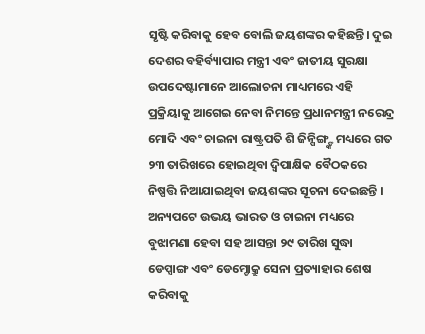ସୃଷ୍ଟି କରିବାକୁ ହେବ ବୋଲି ଜୟଶଙ୍କର କହିଛନ୍ତି। ଦୁଇ ଦେଶର ବହିର୍ବ୍ୟାପାର ମନ୍ତ୍ରୀ ଏବଂ ଜାତୀୟ ସୁରକ୍ଷା ଉପଦେଷ୍ଟାମାନେ ଆଲୋଚନା ମାଧ୍ୟମରେ ଏହି ପ୍ରକ୍ରିୟାକୁ ଆଗେଇ ନେବା ନିମନ୍ତେ ପ୍ରଧାନମନ୍ତ୍ରୀ ନରେନ୍ଦ୍ର ମୋଦି ଏବଂ ଚାଇନା ରାଷ୍ଟ୍ରପତି ଶି ଜିନ୍ପିଙ୍ଗ୍ଙ୍କ ମଧ୍ୟରେ ଗତ ୨୩ ତାରିଖରେ ହୋଇଥିବା ଦ୍ୱିପାକ୍ଷିକ ବୈଠକରେ ନିଷ୍ପତ୍ତି ନିଆଯାଇଥିବା ଜୟଶଙ୍କର ସୂଚନା ଦେଇଛନ୍ତି ।
ଅନ୍ୟପଟେ ଉଭୟ ଭାରତ ଓ ଚାଇନା ମଧ୍ୟରେ ବୁଝାମଣା ହେବା ସହ ଆସନ୍ତା ୨୯ ତାରିଖ ସୁଦ୍ଧା ଡେପ୍ସାଙ୍ଗ ଏବଂ ଡେମ୍ଚୋକ୍ରୁ ସେନା ପ୍ରତ୍ୟାହାର ଶେଷ କରିବାକୁ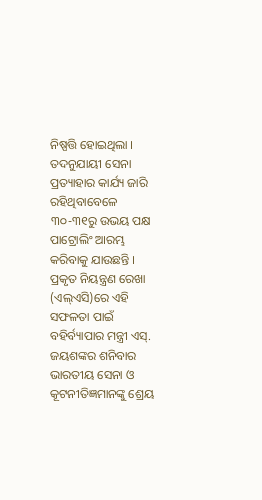ନିଷ୍ପତ୍ତି ହୋଇଥିଲା । ତଦନୁଯାୟୀ ସେନା ପ୍ରତ୍ୟାହାର କାର୍ଯ୍ୟ ଜାରି ରହିଥିବାବେଳେ ୩୦-୩୧ରୁ ଉଭୟ ପକ୍ଷ ପାଟ୍ରୋଲିଂ ଆରମ୍ଭ କରିବାକୁ ଯାଉଛନ୍ତି । ପ୍ରକୃତ ନିୟନ୍ତ୍ରଣ ରେଖା (ଏଲ୍ଏସି)ରେ ଏହି ସଫଳତା ପାଇଁ ବହିର୍ବ୍ୟାପାର ମନ୍ତ୍ରୀ ଏସ୍. ଜୟଶଙ୍କର ଶନିବାର ଭାରତୀୟ ସେନା ଓ କୂଟନୀତିଜ୍ଞମାନଙ୍କୁ ଶ୍ରେୟ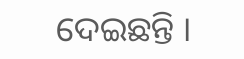ଦେଇଛନ୍ତି ।